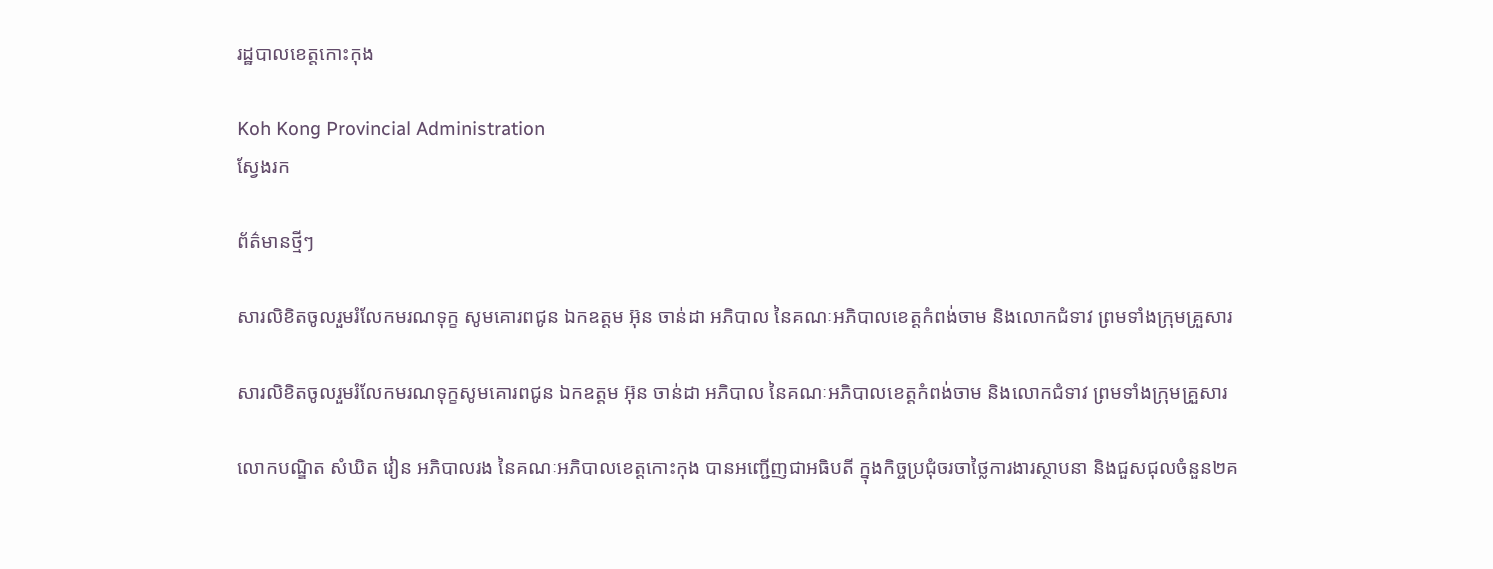រដ្ឋបាលខេត្តកោះកុង

Koh Kong Provincial Administration
ស្វែងរក

ព័ត៌មានថ្មីៗ

សារលិខិតចូលរួមរំលែកមរណទុក្ខ សូមគោរពជូន ឯកឧត្តម អ៊ុន ចាន់ដា អភិបាល នៃគណៈអភិបាលខេត្តកំពង់ចាម និងលោកជំទាវ ព្រមទាំងក្រុមគ្រួសារ

សារលិខិតចូលរួមរំលែកមរណទុក្ខសូមគោរពជូន ឯកឧត្តម អ៊ុន ចាន់ដា អភិបាល នៃគណៈអភិបាលខេត្តកំពង់ចាម និងលោកជំទាវ ព្រមទាំងក្រុមគ្រួសារ

លោកបណ្ឌិត សំឃិត វៀន អភិបាលរង នៃគណៈអភិបាលខេត្តកោះកុង បានអញ្ជើញជាអធិបតី ក្នុងកិច្ចប្រជុំចរចាថ្លៃការងារស្ថាបនា និងជួសជុលចំនួន២គ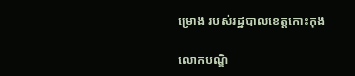ម្រោង របស់រដ្ឋបាលខេត្តកោះកុង

លោកបណ្ឌិ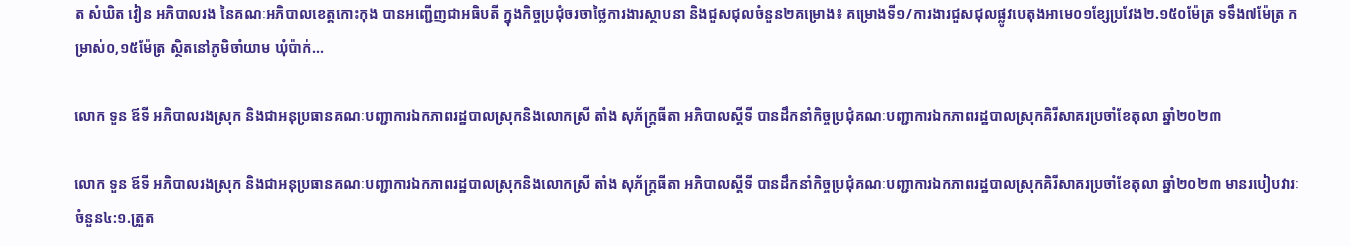ត សំឃិត វៀន អភិបាលរង នៃគណៈអភិបាលខេត្តកោះកុង បានអញ្ជើញជាអធិបតី ក្នុងកិច្ចប្រជុំចរចាថ្លៃការងារស្ថាបនា និងជួសជុលចំនួន២គម្រោង៖ គម្រោងទី១/ការងារជួសជុលផ្លូវបេតុងអាមេ០១ខ្សែប្រវែង២.១៥០ម៉ែត្រ ទទឹង៧ម៉ែត្រ កម្រាស់០,១៥ម៉ែត្រ ស្ថិតនៅភូមិចាំយាម ឃុំប៉ាក់...

លោក ទួន ឪទី អភិបាលរងស្រុក និងជាអនុប្រធានគណៈបញ្ជាការឯកភាពរដ្ឋបាលស្រុកនិងលោកស្រី តាំង សុភ័ក្រ្ដធីតា អភិបាលស្ដីទី បានដឹកនាំកិច្ចប្រជុំគណៈបញ្ជាការឯកភាពរដ្ឋបាលស្រុកគិរីសាគរប្រចាំខែតុលា ឆ្នាំ២០២៣

លោក ទួន ឪទី អភិបាលរងស្រុក និងជាអនុប្រធានគណៈបញ្ជាការឯកភាពរដ្ឋបាលស្រុកនិងលោកស្រី តាំង សុភ័ក្រ្ដធីតា អភិបាលស្ដីទី បានដឹកនាំកិច្ចប្រជុំគណៈបញ្ជាការឯកភាពរដ្ឋបាលស្រុកគិរីសាគរប្រចាំខែតុលា ឆ្នាំ២០២៣ មានរបៀបវារៈចំនួន៤:១.ត្រួត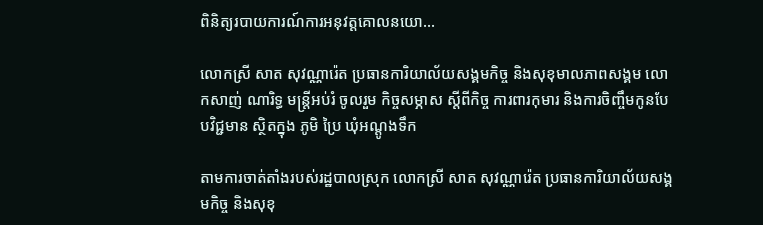ពិនិត្យរបាយការណ៍ការអនុវត្តគោលនយោ...

លោកស្រី សាត សុវណ្ណារ៉េត ប្រធានការិយាល័យសង្គមកិច្ច និងសុខុមាលភាពសង្គម លោកសាញ់ ណារិទ្ធ មន្ត្រីអប់រំ ចូលរួម កិច្ចសម្ភាស ស្តីពីកិច្ច ការពារកុមារ និងការចិញ្ចឹមកូនបែបវិជ្ជមាន ស្ថិតក្នុង ភូមិ ប្រៃ ឃុំអណ្តូងទឹក

តាមការចាត់តាំងរបស់រដ្ឋបាលស្រុក លោកស្រី សាត សុវណ្ណារ៉េត ប្រធានការិយាល័យសង្គមកិច្ច និងសុខុ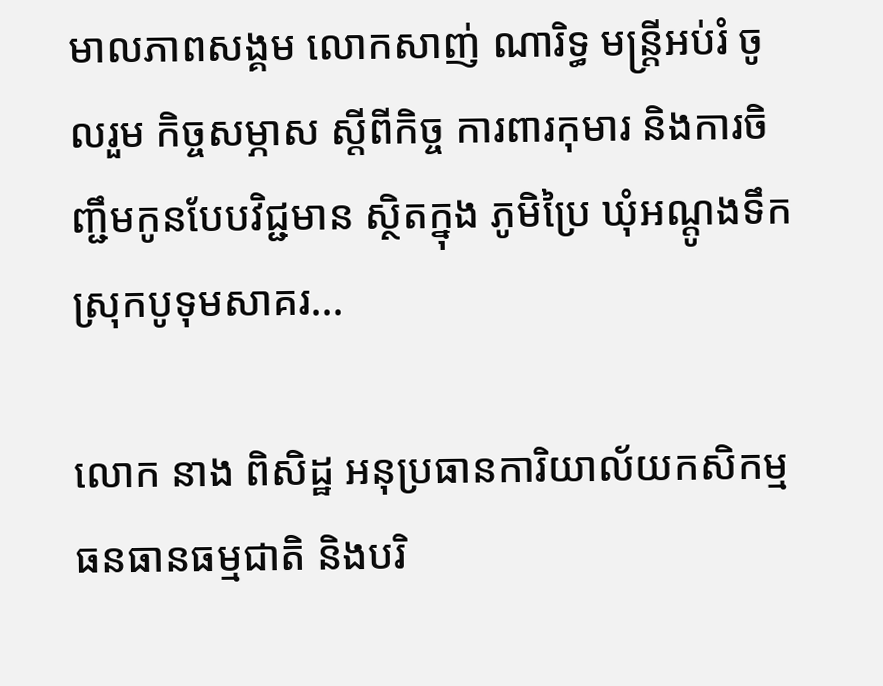មាលភាពសង្គម លោកសាញ់ ណារិទ្ធ មន្ត្រីអប់រំ ចូលរួម កិច្ចសម្ភាស ស្តីពីកិច្ច ការពារកុមារ និងការចិញ្ជឹមកូនបែបវិជ្ជមាន ស្ថិតក្នុង ភូមិប្រៃ ឃុំអណ្តូងទឹក ស្រុកបូទុមសាគរ...

លោក នាង ពិសិដ្ឋ អនុប្រធានការិយាល័យកសិកម្ម ធនធានធម្មជាតិ និងបរិ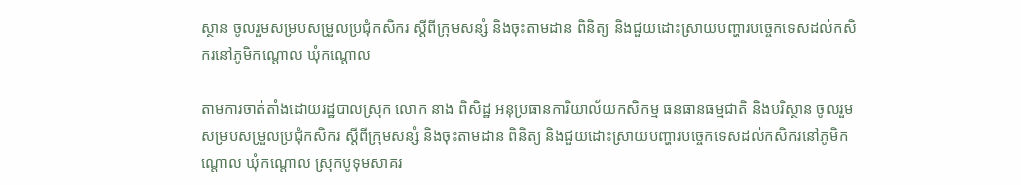ស្ថាន ចូលរួមសម្របសម្រួលប្រជុំកសិករ ស្តីពីក្រុមសន្សំ និងចុះតាមដាន ពិនិត្យ និងជួយដោះស្រាយបញ្ហារបច្ចេកទេសដល់កសិករនៅភូមិកណ្តោល ឃុំកណ្តោល

តាមការចាត់តាំងដោយរដ្ឋបាលស្រុក លោក នាង ពិសិដ្ឋ អនុប្រធានការិយាល័យកសិកម្ម ធនធានធម្មជាតិ និងបរិស្ថាន ចូលរួមសម្របសម្រួលប្រជុំកសិករ ស្តីពីក្រុមសន្សំ និងចុះតាមដាន ពិនិត្យ និងជួយដោះស្រាយបញ្ហារបច្ចេកទេសដល់កសិករនៅភូមិកណ្តោល ឃុំកណ្តោល ស្រុកបូទុមសាគរ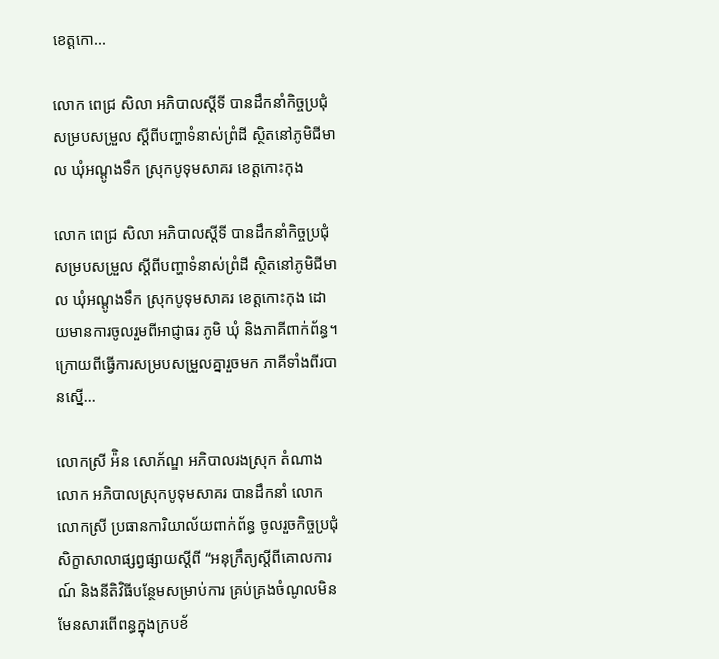ខេត្តកោ...

លោក ពេជ្រ សិលា អភិបាលស្ដីទី បានដឹកនាំកិច្ចប្រជុំសម្របសម្រួល ស្តីពីបញ្ហាទំនាស់ព្រំដី ស្ថិតនៅភូមិជីមាល ឃុំអណ្ដូងទឹក ស្រុកបូទុមសាគរ ខេត្តកោះកុង

លោក ពេជ្រ សិលា អភិបាលស្ដីទី បានដឹកនាំកិច្ចប្រជុំសម្របសម្រួល ស្តីពីបញ្ហាទំនាស់ព្រំដី ស្ថិតនៅភូមិជីមាល ឃុំអណ្ដូងទឹក ស្រុកបូទុមសាគរ ខេត្តកោះកុង ដោយមានការចូលរួមពីអាជ្ញាធរ ភូមិ ឃុំ និងភាគីពាក់ព័ន្ធ។ ក្រោយពីធ្វើការសម្របសម្រួលគ្នារួចមក ភាគីទាំងពីរបានស្នើ...

លោកស្រី អ៉ិន សោភ័ណ្ឌ អភិបាលរងស្រុក តំណាងលោក អភិបាលស្រុកបូទុមសាគរ បានដឹកនាំ លោក លោកស្រី ប្រធានការិយាល័យពាក់ព័ន្ធ ចូលរួចកិច្ចប្រជុំសិក្ខាសាលាផ្សព្វផ្សាយស្ដីពី “អនុក្រឹត្យស្ដីពីគោលការណ៍ និងនីតិវិធីបន្ថែមសម្រាប់ការ គ្រប់គ្រងចំណូលមិនមែនសារពើពន្ធក្នុងក្របខ័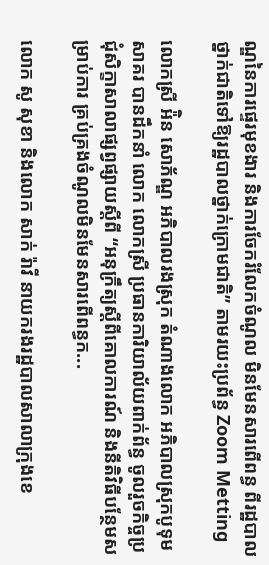ណ្ឌនៃការផ្ទេរមុខងារ និងការចែករំលែកចំណូល មិនមែនសារពើពន្ធ ពីរដ្ឋបាលថ្នាក់ជាតិទៅឱ្យរដ្ឋបាលថ្នាក់ក្រោមជាតិ” តាមរយះប្រព័ន្ធ Zoom Metting

លោកស្រី អ៉ិន សោភ័ណ្ឌ អភិបាលរងស្រុក តំណាងលោក អភិបាលស្រុកបូទុមសាគរ បានដឹកនាំ លោក លោកស្រី ប្រធានការិយាល័យពាក់ព័ន្ធ ចូលរួចកិច្ចប្រជុំសិក្ខាសាលាផ្សព្វផ្សាយស្ដីពី “អនុក្រឹត្យស្ដីពីគោលការណ៍ និងនីតិវិធីបន្ថែមសម្រាប់ការ គ្រប់គ្រងចំណូលមិនមែនសារពើពន្ធក...

លោក សូ សុខា និងលោក សាក់ រ៉ាវី នាយករងរដ្ឋបាលសាលាក្រុងខេ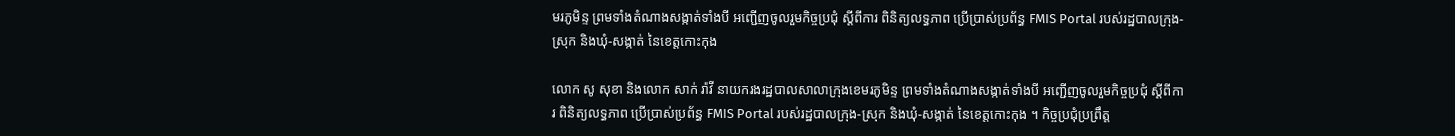មរភូមិន្ទ ព្រមទាំងតំណាងសង្កាត់ទាំងបី អញ្ជើញចូលរួមកិច្ចប្រជុំ ស្ដីពីការ ពិនិត្យលទ្ធភាព ប្រើប្រាស់ប្រព័ន្ធ FMIS Portal របស់រដ្ឋបាលក្រុង-ស្រុក និងឃុំ-សង្កាត់ នៃខេត្តកោះកុង

លោក សូ សុខា និងលោក សាក់ រ៉ាវី នាយករងរដ្ឋបាលសាលាក្រុងខេមរភូមិន្ទ ព្រមទាំងតំណាងសង្កាត់ទាំងបី អញ្ជើញចូលរួមកិច្ចប្រជុំ ស្ដីពីការ ពិនិត្យលទ្ធភាព ប្រើប្រាស់ប្រព័ន្ធ FMIS Portal របស់រដ្ឋបាលក្រុង-ស្រុក និងឃុំ-សង្កាត់ នៃខេត្តកោះកុង ។ កិច្ចប្រជុំប្រព្រឹត្ត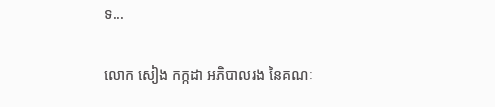ទ...

លោក សៀង កក្កដា អភិបាលរង នៃគណៈ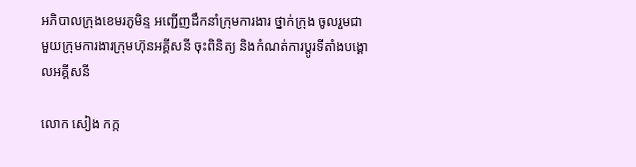អភិបាលក្រុងខេមរភូមិន្ទ អញ្ជើញដឹកនាំក្រុមការងារ ថ្នាក់ក្រុង ចូលរួមជាមួយក្រុមការងារក្រុមហ៊ុនអគ្គីសនី ចុះពិនិត្យ និងកំណត់ការប្ដូរទីតាំងបង្គោលអគ្គីសនី

លោក សៀង កក្ក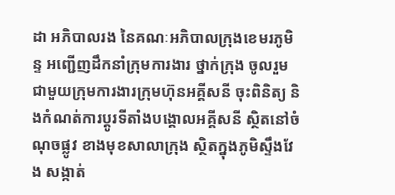ដា អភិបាលរង នៃគណៈអភិបាលក្រុងខេមរភូមិន្ទ អញ្ជើញដឹកនាំក្រុមការងារ ថ្នាក់ក្រុង ចូលរួមជាមួយក្រុមការងារក្រុមហ៊ុនអគ្គីសនី ចុះពិនិត្យ និងកំណត់ការប្ដូរទីតាំងបង្គោលអគ្គីសនី ស្ថិតនៅចំណុចផ្លូវ ខាងមុខសាលាក្រុង ស្ថិតក្នុងភូមិស្ទឹងវែង សង្កាត់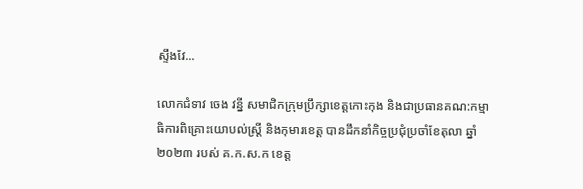ស្ទឹងវែ...

លោកជំទាវ ចេង វន្នី សមាជិកក្រុមប្រឹក្សាខេត្តកោះកុង និងជាប្រធានគណ:កម្មាធិការពិគ្រោះយោបល់ស្ត្រី និងកុមារខេត្ត បានដឹកនាំកិច្ចប្រជុំប្រចាំខែតុលា ឆ្នាំ២០២៣ របស់ គ.ក.ស.ក ខេត្ត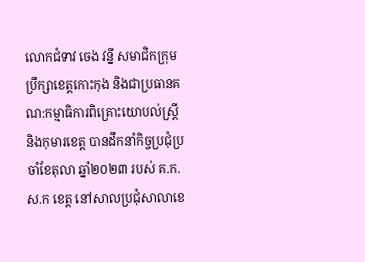លោកជំទាវ ចេង វន្នី សមាជិកក្រុមប្រឹក្សាខេត្តកោះកុង និងជាប្រធានគណ:កម្មាធិការពិគ្រោះយោបល់ស្ត្រី និងកុមារខេត្ត បានដឹកនាំកិច្ចប្រជុំប្រចាំខែតុលា ឆ្នាំ២០២៣ របស់ គ.ក.ស.ក ខេត្ត នៅសាលប្រជុំសាលាខេ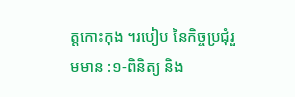ត្តកោះកុង ។របៀប នៃកិច្ចប្រជុំរួមមាន :១-ពិនិត្យ និង